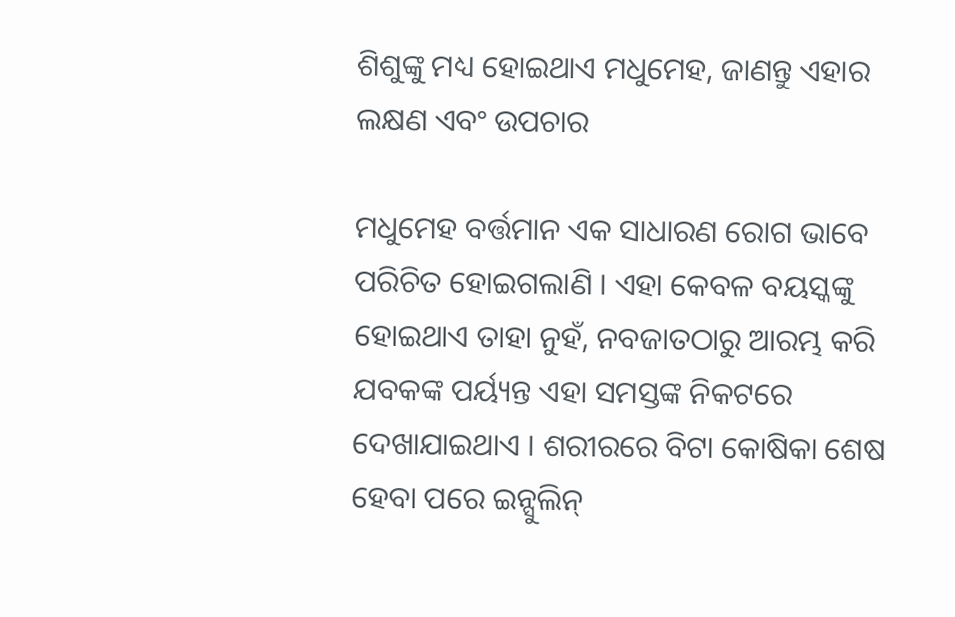ଶିଶୁଙ୍କୁ ମଧ୍ୟ ହୋଇଥାଏ ମଧୁମେହ, ଜାଣନ୍ତୁ ଏହାର ଲକ୍ଷଣ ଏବଂ ଉପଚାର

ମଧୁମେହ ବର୍ତ୍ତମାନ ଏକ ସାଧାରଣ ରୋଗ ଭାବେ ପରିଚିତ ହୋଇଗଲାଣି । ଏହା କେବଳ ବୟସ୍କଙ୍କୁ ହୋଇଥାଏ ତାହା ନୁହଁ, ନବଜାତଠାରୁ ଆରମ୍ଭ କରି ଯବକଙ୍କ ପର୍ୟ୍ୟନ୍ତ ଏହା ସମସ୍ତଙ୍କ ନିକଟରେ ଦେଖାଯାଇଥାଏ । ଶରୀରରେ ବିଟା କୋଷିକା ଶେଷ ହେବା ପରେ ଇନ୍ସୁଲିନ୍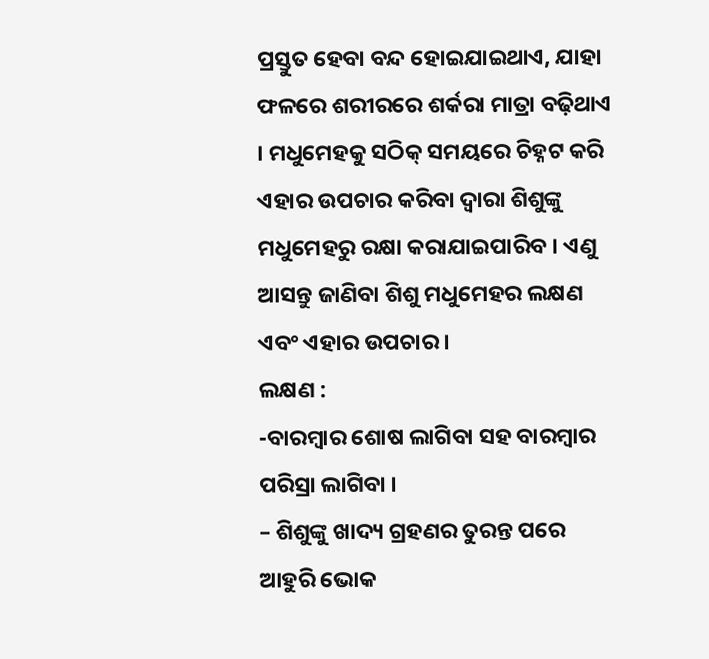ପ୍ରସ୍ତୁତ ହେବା ବନ୍ଦ ହୋଇଯାଇଥାଏ, ଯାହା ଫଳରେ ଶରୀରରେ ଶର୍କରା ମାତ୍ରା ବଢ଼ିଥାଏ । ମଧୁମେହକୁ ସଠିକ୍ ସମୟରେ ଚିହ୍ନଟ କରି ଏହାର ଉପଚାର କରିବା ଦ୍ୱାରା ଶିଶୁଙ୍କୁ ମଧୁମେହରୁ ରକ୍ଷା କରାଯାଇପାରିବ । ଏଣୁ ଆସନ୍ତୁ ଜାଣିବା ଶିଶୁ ମଧୁମେହର ଲକ୍ଷଣ ଏବଂ ଏହାର ଉପଚାର ।
ଲକ୍ଷଣ :
-ବାରମ୍ବାର ଶୋଷ ଲାଗିବା ସହ ବାରମ୍ବାର ପରିସ୍ରା ଲାଗିବା ।
– ଶିଶୁଙ୍କୁ ଖାଦ୍ୟ ଗ୍ରହଣର ତୁରନ୍ତ ପରେ ଆହୁରି ଭୋକ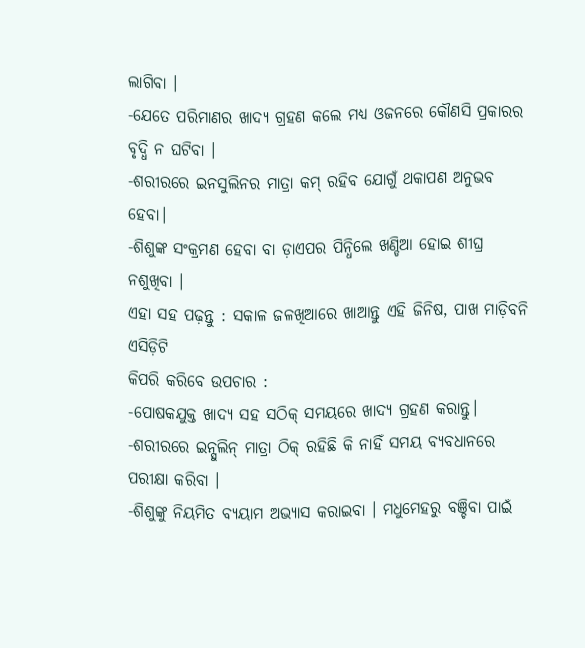ଲାଗିବା ।
-ଯେତେ ପରିମାଣର ଖାଦ୍ୟ ଗ୍ରହଣ କଲେ ମଧ୍ୟ ଓଜନରେ କୌଣସି ପ୍ରକାରର ବୃଦ୍ଧି ନ ଘଟିବା ।
-ଶରୀରରେ ଇନସୁଲିନର ମାତ୍ରା କମ୍ ରହିବ ଯୋଗୁଁ ଥକାପଣ ଅନୁଭବ ହେବା।
-ଶିଶୁଙ୍କ ସଂକ୍ରମଣ ହେବା ବା ଡ଼ାଏପର ପିନ୍ଧିଲେ ଖଣ୍ଡିଆ ହୋଇ ଶୀଘ୍ର ନଶୁଖିବା ।
ଏହା ସହ ପଢ଼ନ୍ତୁ : ସକାଳ ଜଳଖିଆରେ ଖାଆନ୍ତୁ ଏହି ଜିନିଷ, ପାଖ ମାଡ଼ିବନି ଏସିଡ଼ିଟି
କିପରି କରିବେ ଉପଚାର :
-ପୋଷକଯୁକ୍ତ ଖାଦ୍ୟ ସହ ସଠିକ୍ ସମୟରେ ଖାଦ୍ୟ ଗ୍ରହଣ କରାନ୍ତୁ।
-ଶରୀରରେ ଇନ୍ସୁଲିନ୍ ମାତ୍ରା ଠିକ୍ ରହିଛି କି ନାହିଁ ସମୟ ବ୍ୟବଧାନରେ ପରୀକ୍ଷା କରିବା ।
-ଶିଶୁଙ୍କୁ ନିୟମିତ ବ୍ୟୟାମ ଅଭ୍ୟାସ କରାଇବା । ମଧୁମେହରୁ ବଞ୍ଚିବା ପାଇଁ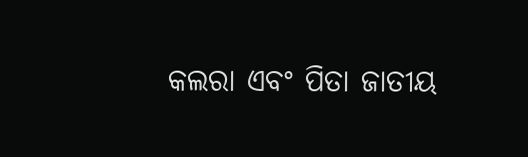କଲରା ଏବଂ ପିତା ଜାତୀୟ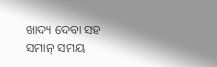ଖାଦ୍ୟ ଦେବା ସହ ସମାନ୍ ସମୟ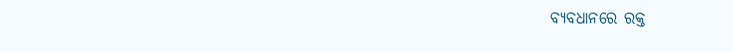ବ୍ୟବଧାନରେ ରକ୍ତ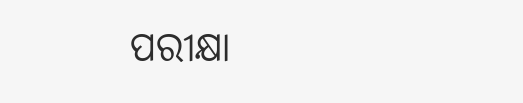ପରୀକ୍ଷା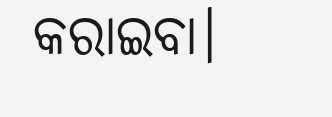କରାଇବା।